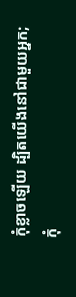កុំខ្លាចឡើយ ដ្បិតយើងនៅជាមួយអ្នក; កុំ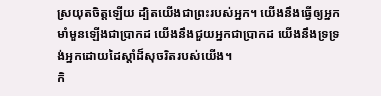ស្រយុតចិត្តឡើយ ដ្បិតយើងជាព្រះរបស់អ្នក។ យើងនឹងធ្វើឲ្យអ្នកមាំមួនឡើងជាប្រាកដ យើងនឹងជួយអ្នកជាប្រាកដ យើងនឹងទ្រទ្រង់អ្នកដោយដៃស្ដាំដ៏សុចរិតរបស់យើង។
កិ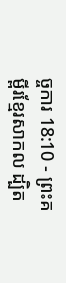ច្ចការ 18:10 - ព្រះគម្ពីរខ្មែរសាកល ដ្បិត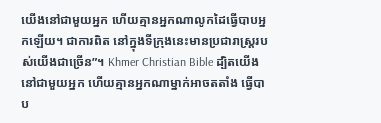យើងនៅជាមួយអ្នក ហើយគ្មានអ្នកណាលូកដៃធ្វើបាបអ្នកឡើយ។ ជាការពិត នៅក្នុងទីក្រុងនេះមានប្រជារាស្ត្ររបស់យើងជាច្រើន”។ Khmer Christian Bible ដ្បិតយើងនៅជាមួយអ្នក ហើយគ្មានអ្នកណាម្នាក់អាចតតាំង ធ្វើបាប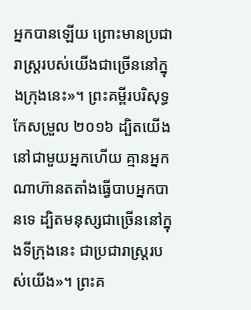អ្នកបានឡើយ ព្រោះមានប្រជារាស្ដ្ររបស់យើងជាច្រើននៅក្នុងក្រុងនេះ»។ ព្រះគម្ពីរបរិសុទ្ធកែសម្រួល ២០១៦ ដ្បិតយើងនៅជាមួយអ្នកហើយ គ្មានអ្នកណាហ៊ានតតាំងធ្វើបាបអ្នកបានទេ ដ្បិតមនុស្សជាច្រើននៅក្នុងទីក្រុងនេះ ជាប្រជារាស្រ្តរបស់យើង»។ ព្រះគ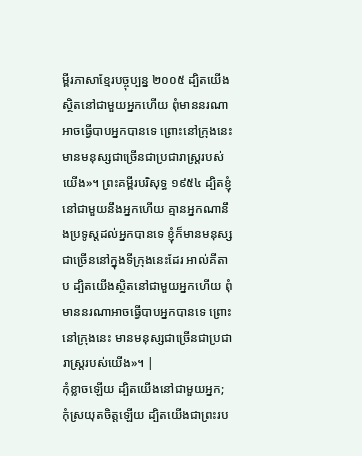ម្ពីរភាសាខ្មែរបច្ចុប្បន្ន ២០០៥ ដ្បិតយើងស្ថិតនៅជាមួយអ្នកហើយ ពុំមាននរណាអាចធ្វើបាបអ្នកបានទេ ព្រោះនៅក្រុងនេះ មានមនុស្សជាច្រើនជាប្រជារាស្ត្ររបស់យើង»។ ព្រះគម្ពីរបរិសុទ្ធ ១៩៥៤ ដ្បិតខ្ញុំនៅជាមួយនឹងអ្នកហើយ គ្មានអ្នកណានឹងប្រទូស្តដល់អ្នកបានទេ ខ្ញុំក៏មានមនុស្សជាច្រើននៅក្នុងទីក្រុងនេះដែរ អាល់គីតាប ដ្បិតយើងស្ថិតនៅជាមួយអ្នកហើយ ពុំមាននរណាអាចធ្វើបាបអ្នកបានទេ ព្រោះនៅក្រុងនេះ មានមនុស្សជាច្រើនជាប្រជារាស្ដ្ររបស់យើង»។ |
កុំខ្លាចឡើយ ដ្បិតយើងនៅជាមួយអ្នក; កុំស្រយុតចិត្តឡើយ ដ្បិតយើងជាព្រះរប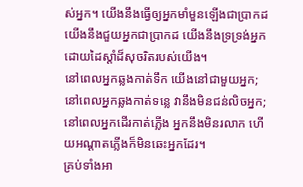ស់អ្នក។ យើងនឹងធ្វើឲ្យអ្នកមាំមួនឡើងជាប្រាកដ យើងនឹងជួយអ្នកជាប្រាកដ យើងនឹងទ្រទ្រង់អ្នកដោយដៃស្ដាំដ៏សុចរិតរបស់យើង។
នៅពេលអ្នកឆ្លងកាត់ទឹក យើងនៅជាមួយអ្នក; នៅពេលអ្នកឆ្លងកាត់ទន្លេ វានឹងមិនជន់លិចអ្នក; នៅពេលអ្នកដើរកាត់ភ្លើង អ្នកនឹងមិនរលាក ហើយអណ្ដាតភ្លើងក៏មិនឆេះអ្នកដែរ។
គ្រប់ទាំងអា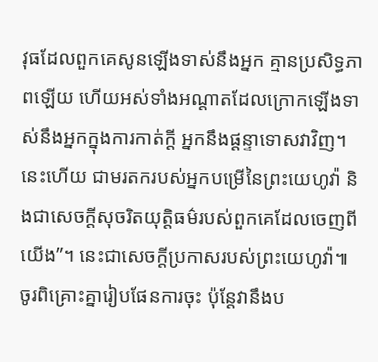វុធដែលពួកគេសូនឡើងទាស់នឹងអ្នក គ្មានប្រសិទ្ធភាពឡើយ ហើយអស់ទាំងអណ្ដាតដែលក្រោកឡើងទាស់នឹងអ្នកក្នុងការកាត់ក្ដី អ្នកនឹងផ្ដន្ទាទោសវាវិញ។ នេះហើយ ជាមរតករបស់អ្នកបម្រើនៃព្រះយេហូវ៉ា និងជាសេចក្ដីសុចរិតយុត្តិធម៌របស់ពួកគេដែលចេញពីយើង”។ នេះជាសេចក្ដីប្រកាសរបស់ព្រះយេហូវ៉ា៕
ចូរពិគ្រោះគ្នារៀបផែនការចុះ ប៉ុន្តែវានឹងប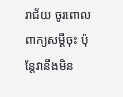រាជ័យ ចូរពោលពាក្យសម្ដីចុះ ប៉ុន្តែវានឹងមិន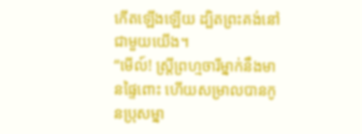កើតឡើងឡើយ ដ្បិតព្រះគង់នៅជាមួយយើង។
“មើល៍! ស្ត្រីព្រហ្មចារីម្នាក់នឹងមានផ្ទៃពោះ ហើយសម្រាលបានកូនប្រុសម្នា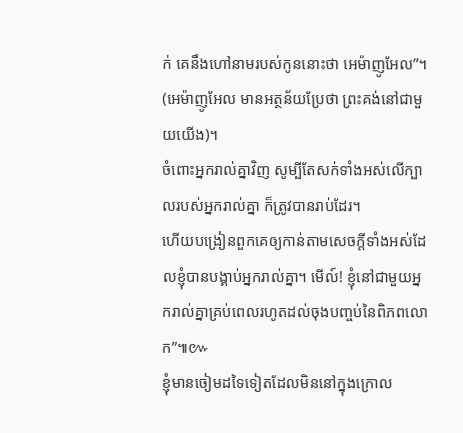ក់ គេនឹងហៅនាមរបស់កូននោះថា អេម៉ាញូអែល”។ (អេម៉ាញូអែល មានអត្ថន័យប្រែថា ព្រះគង់នៅជាមួយយើង)។
ចំពោះអ្នករាល់គ្នាវិញ សូម្បីតែសក់ទាំងអស់លើក្បាលរបស់អ្នករាល់គ្នា ក៏ត្រូវបានរាប់ដែរ។
ហើយបង្រៀនពួកគេឲ្យកាន់តាមសេចក្ដីទាំងអស់ដែលខ្ញុំបានបង្គាប់អ្នករាល់គ្នា។ មើល៍! ខ្ញុំនៅជាមួយអ្នករាល់គ្នាគ្រប់ពេលរហូតដល់ចុងបញ្ចប់នៃពិភពលោក”៕៚
ខ្ញុំមានចៀមដទៃទៀតដែលមិននៅក្នុងក្រោល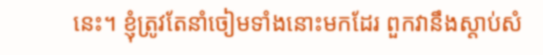នេះ។ ខ្ញុំត្រូវតែនាំចៀមទាំងនោះមកដែរ ពួកវានឹងស្ដាប់សំ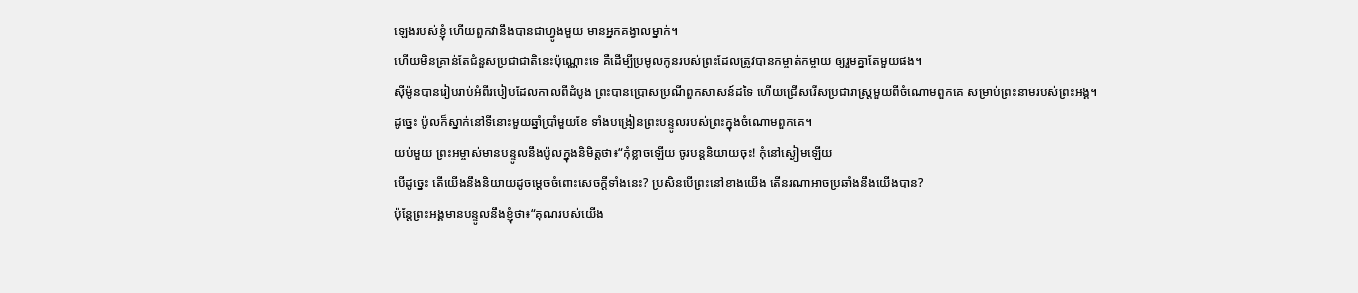ឡេងរបស់ខ្ញុំ ហើយពួកវានឹងបានជាហ្វូងមួយ មានអ្នកគង្វាលម្នាក់។
ហើយមិនគ្រាន់តែជំនួសប្រជាជាតិនេះប៉ុណ្ណោះទេ គឺដើម្បីប្រមូលកូនរបស់ព្រះដែលត្រូវបានកម្ចាត់កម្ចាយ ឲ្យរួមគ្នាតែមួយផង។
ស៊ីម៉ូនបានរៀបរាប់អំពីរបៀបដែលកាលពីដំបូង ព្រះបានប្រោសប្រណីពួកសាសន៍ដទៃ ហើយជ្រើសរើសប្រជារាស្ត្រមួយពីចំណោមពួកគេ សម្រាប់ព្រះនាមរបស់ព្រះអង្គ។
ដូច្នេះ ប៉ូលក៏ស្នាក់នៅទីនោះមួយឆ្នាំប្រាំមួយខែ ទាំងបង្រៀនព្រះបន្ទូលរបស់ព្រះក្នុងចំណោមពួកគេ។
យប់មួយ ព្រះអម្ចាស់មានបន្ទូលនឹងប៉ូលក្នុងនិមិត្តថា៖“កុំខ្លាចឡើយ ចូរបន្តនិយាយចុះ! កុំនៅស្ងៀមឡើយ
បើដូច្នេះ តើយើងនឹងនិយាយដូចម្ដេចចំពោះសេចក្ដីទាំងនេះ? ប្រសិនបើព្រះនៅខាងយើង តើនរណាអាចប្រឆាំងនឹងយើងបាន?
ប៉ុន្តែព្រះអង្គមានបន្ទូលនឹងខ្ញុំថា៖“គុណរបស់យើង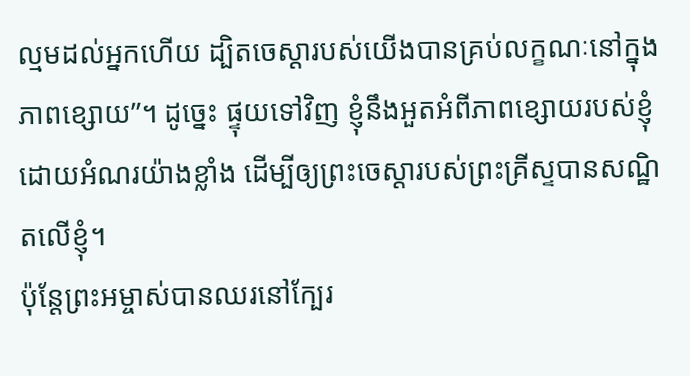ល្មមដល់អ្នកហើយ ដ្បិតចេស្ដារបស់យើងបានគ្រប់លក្ខណៈនៅក្នុងភាពខ្សោយ”។ ដូច្នេះ ផ្ទុយទៅវិញ ខ្ញុំនឹងអួតអំពីភាពខ្សោយរបស់ខ្ញុំដោយអំណរយ៉ាងខ្លាំង ដើម្បីឲ្យព្រះចេស្ដារបស់ព្រះគ្រីស្ទបានសណ្ឋិតលើខ្ញុំ។
ប៉ុន្តែព្រះអម្ចាស់បានឈរនៅក្បែរ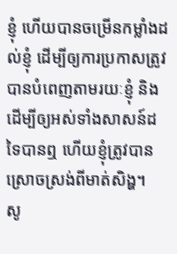ខ្ញុំ ហើយបានចម្រើនកម្លាំងដល់ខ្ញុំ ដើម្បីឲ្យការប្រកាសត្រូវបានបំពេញតាមរយៈខ្ញុំ និងដើម្បីឲ្យអស់ទាំងសាសន៍ដទៃបានឮ ហើយខ្ញុំត្រូវបានស្រោចស្រង់ពីមាត់សិង្ហ។
សូ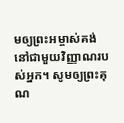មឲ្យព្រះអម្ចាស់គង់នៅជាមួយវិញ្ញាណរបស់អ្នក។ សូមឲ្យព្រះគុណ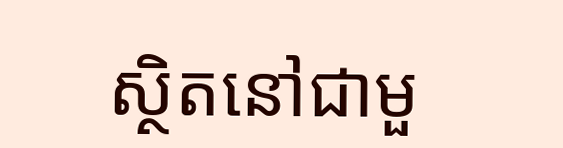ស្ថិតនៅជាមួ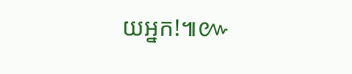យអ្នក!៕៚